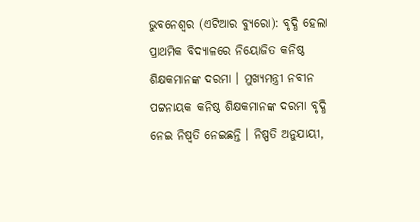ଭୁବନେଶ୍ୱର (ଏଟିଆର ବ୍ୟୁରୋ): ବୃଦ୍ଧି ହେଲା ପ୍ରାଥମିକ ବିଦ୍ୟାଳରେ ନିୟୋଜିତ କନିଷ୍ଠ ଶିକ୍ଷକମାନଙ୍କ ଦରମା । ମୁଖ୍ୟମନ୍ତ୍ରୀ ନବୀନ ପଟ୍ଟନାୟକ କନିଷ୍ଠ ଶିକ୍ଷକମାନଙ୍କ ଦରମା ବୃଦ୍ଧି ନେଇ ନିଷ୍ୱତି ନେଇଛନ୍ତି । ନିଷ୍ପତି ଅନୁଯାୟୀ,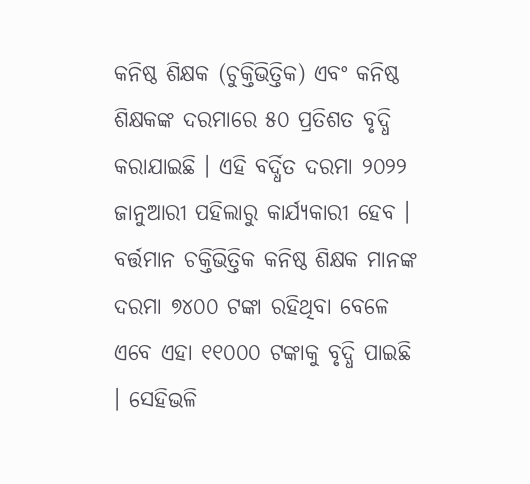କନିଷ୍ଠ ଶିକ୍ଷକ (ଚୁକ୍ତିଭିତ୍ତିକ) ଏବଂ କନିଷ୍ଠ ଶିକ୍ଷକଙ୍କ ଦରମାରେ ୫୦ ପ୍ରତିଶତ ବୃଦ୍ଧି କରାଯାଇଛି । ଏହି ବର୍ଦ୍ଧିତ ଦରମା ୨୦୨୨ ଜାନୁଆରୀ ପହିଲାରୁ କାର୍ଯ୍ୟକାରୀ ହେବ ।
ବର୍ତ୍ତମାନ ଚକ୍ତିଭିତ୍ତିକ କନିଷ୍ଠ ଶିକ୍ଷକ ମାନଙ୍କ ଦରମା ୭୪୦୦ ଟଙ୍କା ରହିଥିବା ବେଳେ ଏବେ ଏହା ୧୧୦୦୦ ଟଙ୍କାକୁ ବୃଦ୍ଧି ପାଇଛି । ସେହିଭଳି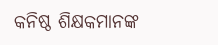କନିଷ୍ଠ ଶିକ୍ଷକମାନଙ୍କ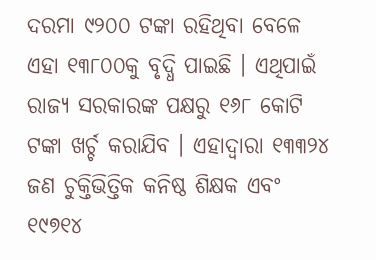ଦରମା ୯୨୦୦ ଟଙ୍କା ରହିଥିବା ବେଳେ ଏହା ୧୩୮୦୦କୁ ବୃଦ୍ଧି ପାଇଛି । ଏଥିପାଇଁ ରାଜ୍ୟ ସରକାରଙ୍କ ପକ୍ଷରୁ ୧୬୮ କୋଟି ଟଙ୍କା ଖର୍ଚ୍ଚ କରାଯିବ । ଏହାଦ୍ୱାରା ୧୩୩୨୪ ଜଣ ଚୁକ୍ତିଭିତ୍ତିକ କନିଷ୍ଠ ଶିକ୍ଷକ ଏବଂ ୧୯୭୧୪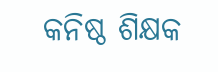କନିଷ୍ଠ ଶିକ୍ଷକ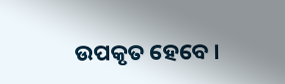ଉପକୃତ ହେବେ ।